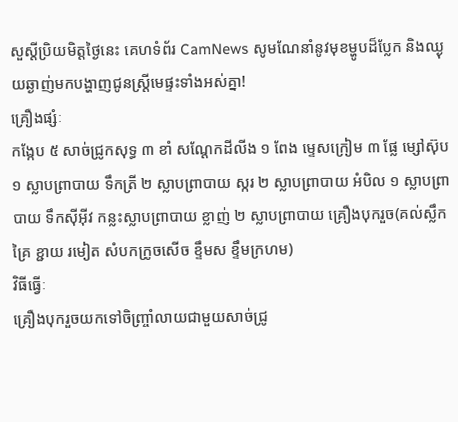សួស្តីប្រិយមិត្តថ្ងៃនេះ គេហទំព័រ CamNews សូមណែនាំនូវមុខម្ហូបដ៏ប្លែក និងឈ្ងុយឆ្ងាញ់មកបង្ហាញជូនស្រ្តីមេផ្ទះទាំងអស់គ្នា!
គ្រឿងផ្សំៈ
កង្កែប ៥ សាច់ជ្រូកសុទ្ធ ៣ ខាំ សណ្តែកដីលីង ១ ពែង ម្ទេសក្រៀម ៣ ផ្លែ ម្សៅស៊ុប ១ ស្លាបព្រាបាយ ទឹកត្រី ២ ស្លាបព្រាបាយ ស្ករ ២ ស្លាបព្រាបាយ អំបិល ១ ស្លាបព្រាបាយ ទឹកស៊ីអ៊ីវ កន្លះស្លាបព្រាបាយ ខ្លាញ់ ២ ស្លាបព្រាបាយ គ្រឿងបុករួច(គល់ស្លឹកគ្រៃ ខ្ជាយ រមៀត សំបកក្រូចសើច ខ្ទឹមស ខ្ទឹមក្រហម)
វិធីធ្វើៈ
គ្រឿងបុករួចយកទៅចិញ្រ្ចាំលាយជាមួយសាច់ជ្រូ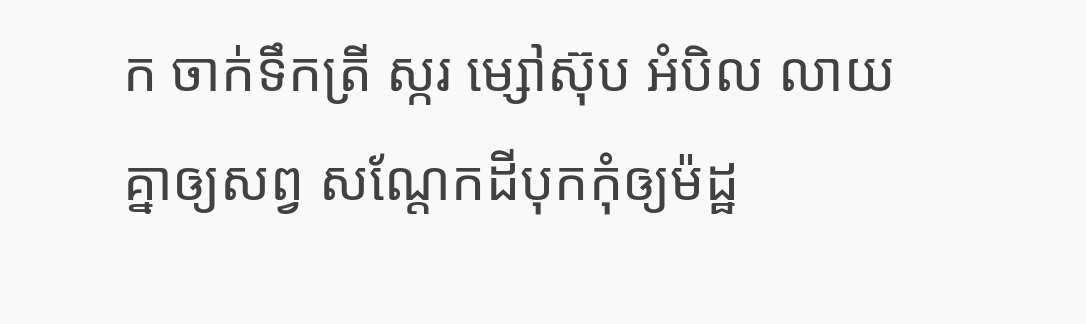ក ចាក់ទឹកត្រី ស្ករ ម្សៅស៊ុប អំបិល លាយគ្នាឲ្យសព្វ សណ្តែកដីបុកកុំឲ្យម៉ដ្ឋ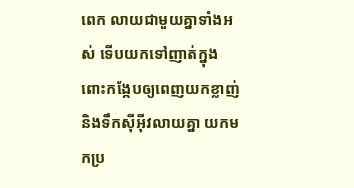ពេក លាយជាមួយគ្នាទាំងអស់ ទើបយកទៅញាត់ក្នុងពោះកង្កែបឲ្យពេញយកខ្លាញ់និងទឹកស៊ីអ៊ីវលាយគ្នា យកមកប្រ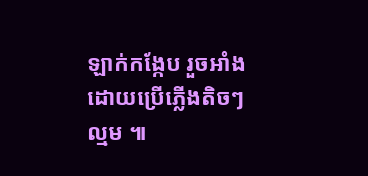ឡាក់កង្កែប រួចអាំង ដោយប្រើភ្លើងតិចៗល្មម ៕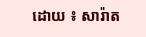ដោយ ៖ សារ៉ាត